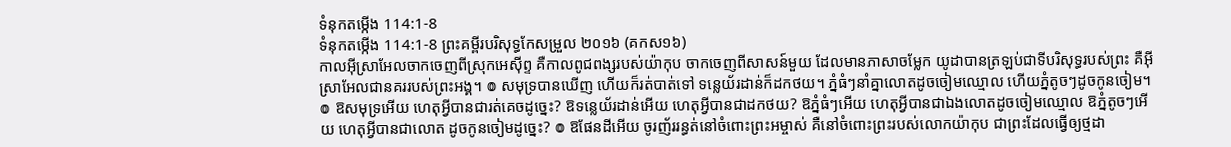ទំនុកតម្កើង 114:1-8
ទំនុកតម្កើង 114:1-8 ព្រះគម្ពីរបរិសុទ្ធកែសម្រួល ២០១៦ (គកស១៦)
កាលអ៊ីស្រាអែលចាកចេញពីស្រុកអេស៊ីព្ទ គឺកាលពូជពង្សរបស់យ៉ាកុប ចាកចេញពីសាសន៍មួយ ដែលមានភាសាចម្លែក យូដាបានត្រឡប់ជាទីបរិសុទ្ធរបស់ព្រះ គឺអ៊ីស្រាអែលជានគររបស់ព្រះអង្គ។ ៙ សមុទ្របានឃើញ ហើយក៏រត់បាត់ទៅ ទន្លេយ័រដាន់ក៏ដកថយ។ ភ្នំធំៗនាំគ្នាលោតដូចចៀមឈ្មោល ហើយភ្នំតូចៗដូចកូនចៀម។ ៙ ឱសមុទ្រអើយ ហេតុអ្វីបានជារត់គេចដូច្នេះ? ឱទន្លេយ័រដាន់អើយ ហេតុអ្វីបានជាដកថយ? ឱភ្នំធំៗអើយ ហេតុអ្វីបានជាឯងលោតដូចចៀមឈ្មោល ឱភ្នំតូចៗអើយ ហេតុអ្វីបានជាលោត ដូចកូនចៀមដូច្នេះ? ៙ ឱផែនដីអើយ ចូរញ័ររន្ធត់នៅចំពោះព្រះអម្ចាស់ គឺនៅចំពោះព្រះរបស់លោកយ៉ាកុប ជាព្រះដែលធ្វើឲ្យថ្មដា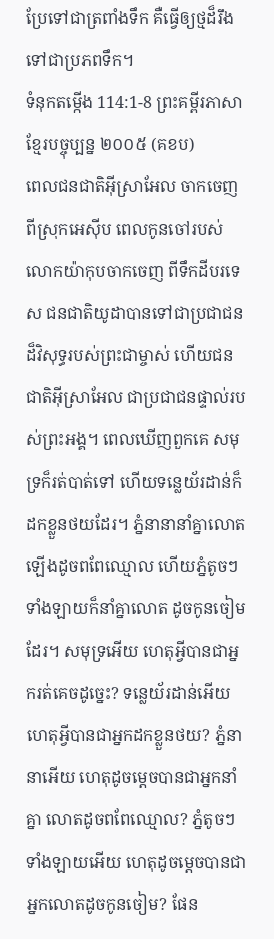ប្រែទៅជាត្រពាំងទឹក គឺធ្វើឲ្យថ្មដ៏រឹងទៅជាប្រភពទឹក។
ទំនុកតម្កើង 114:1-8 ព្រះគម្ពីរភាសាខ្មែរបច្ចុប្បន្ន ២០០៥ (គខប)
ពេលជនជាតិអ៊ីស្រាអែល ចាកចេញពីស្រុកអេស៊ីប ពេលកូនចៅរបស់លោកយ៉ាកុបចាកចេញ ពីទឹកដីបរទេស ជនជាតិយូដាបានទៅជាប្រជាជន ដ៏វិសុទ្ធរបស់ព្រះជាម្ចាស់ ហើយជនជាតិអ៊ីស្រាអែល ជាប្រជាជនផ្ទាល់របស់ព្រះអង្គ។ ពេលឃើញពួកគេ សមុទ្រក៏រត់បាត់ទៅ ហើយទន្លេយ័រដាន់ក៏ដកខ្លួនថយដែរ។ ភ្នំនានានាំគ្នាលោតឡើងដូចពពែឈ្មោល ហើយភ្នំតូចៗទាំងឡាយក៏នាំគ្នាលោត ដូចកូនចៀមដែរ។ សមុទ្រអើយ ហេតុអ្វីបានជាអ្នករត់គេចដូច្នេះ? ទន្លេយ័រដាន់អើយ ហេតុអ្វីបានជាអ្នកដកខ្លួនថយ? ភ្នំនានាអើយ ហេតុដូចម្ដេចបានជាអ្នកនាំគ្នា លោតដូចពពែឈ្មោល? ភ្នំតូចៗទាំងឡាយអើយ ហេតុដូចម្ដេចបានជាអ្នកលោតដូចកូនចៀម? ផែន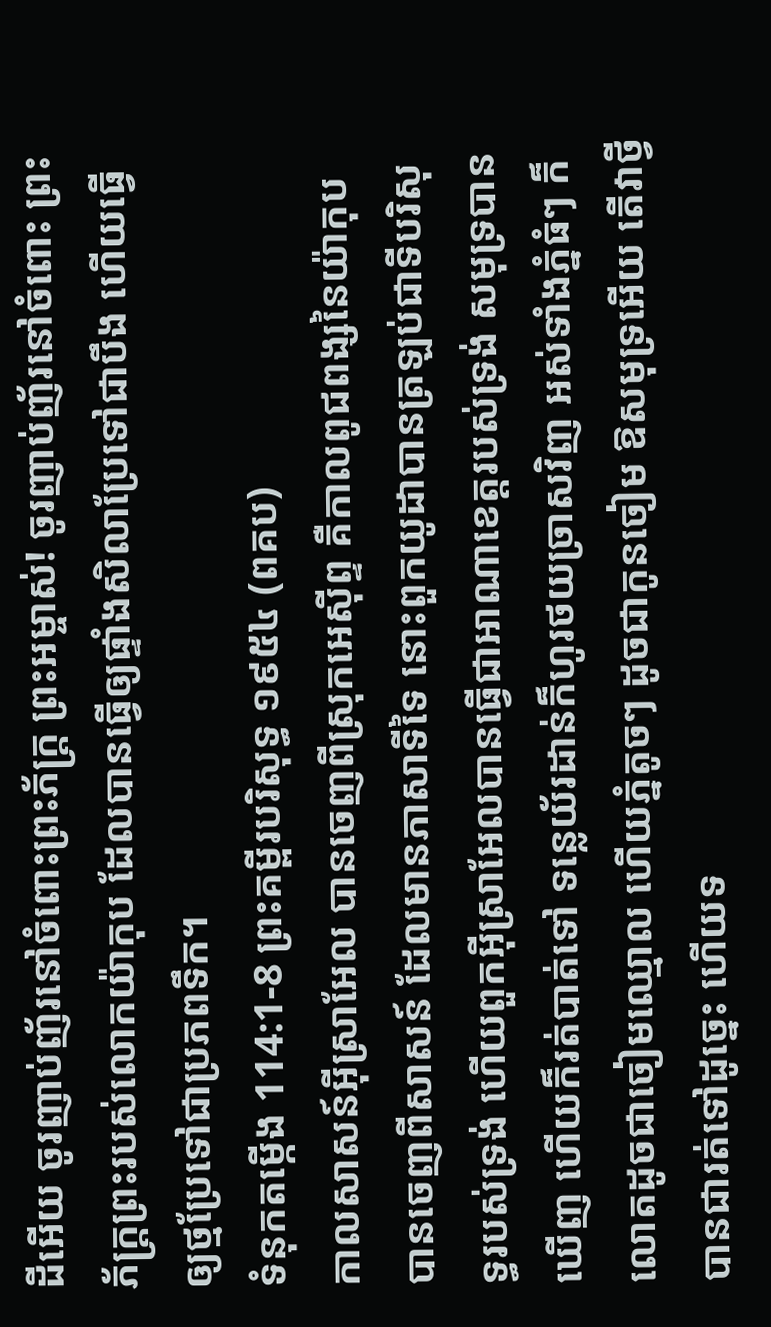ដីអើយ ចូរញាប់ញ័រនៅចំពោះព្រះភ័ក្ត្រ ព្រះអម្ចាស់! ចូរញាប់ញ័រនៅចំពោះ ព្រះភ័ក្ត្រព្រះរបស់លោកយ៉ាកុប ដែលបានធ្វើឲ្យផ្ទាំងសិលាប្រែទៅជាបឹង ហើយធ្វើឲ្យថ្មប្រែទៅជាប្រភពទឹក។
ទំនុកតម្កើង 114:1-8 ព្រះគម្ពីរបរិសុទ្ធ ១៩៥៤ (ពគប)
កាលសាសន៍អ៊ីស្រាអែល បានចេញពីស្រុកអេស៊ីព្ទ គឺកាលពូជពង្សនៃយ៉ាកុប បានចេញពីសាសន៍ ដែលមានភាសាទីទៃ នោះពួកយូដាបានត្រឡប់ជាទីបរិសុទ្ធរបស់ទ្រង់ ហើយពួកអ៊ីស្រាអែលបានធ្វើជាអាណាខេត្តរបស់ទ្រង់ សមុទ្របានឃើញ ហើយក៏រត់បាត់ទៅ ទន្លេយ័រដាន់ក៏ហូរថយច្រាសវិញ អស់ទាំងភ្នំធំៗ ក៏លោតដូចជាចៀមឈ្មោល ហើយភ្នំតូចៗ ដូចជាកូនចៀម ឱសមុទ្រអើយ តើវាថ្វី បានជារត់ទៅដូច្នេះ ហើយទ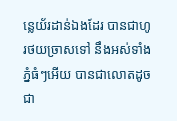ន្លេយ័រដាន់ឯងដែរ បានជាហូរថយច្រាសទៅ នឹងអស់ទាំងភ្នំធំៗអើយ បានជាលោតដូចជា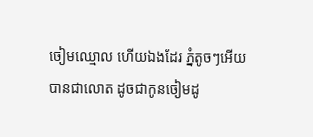ចៀមឈ្មោល ហើយឯងដែរ ភ្នំតូចៗអើយ បានជាលោត ដូចជាកូនចៀមដូ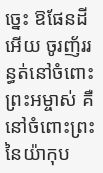ច្នេះ ឱផែនដីអើយ ចូរញ័ររន្ធត់នៅចំពោះព្រះអម្ចាស់ គឺនៅចំពោះព្រះនៃយ៉ាកុប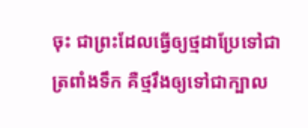ចុះ ជាព្រះដែលធ្វើឲ្យថ្មដាប្រែទៅជាត្រពាំងទឹក គឺថ្មរឹងឲ្យទៅជាក្បាល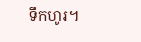ទឹកហូរ។